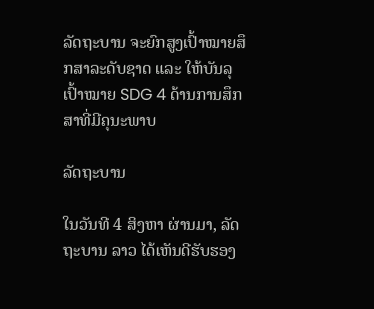ລັດຖະບານ ຈະຍົກສູງເປົ້າໝາຍສຶກສາລະດັບຊາດ ແລະ ໃຫ້ບັນລຸເປົ້າໝາຍ SDG 4 ດ້ານການສຶກສາທີ່ມີຄຸນະພາບ

ລັດຖະບານ

ໃນວັນທີ 4 ສິງຫາ ຜ່ານມາ, ລັດຖະບານ ລາວ ໄດ້ເຫັນດີຮັບຮອງ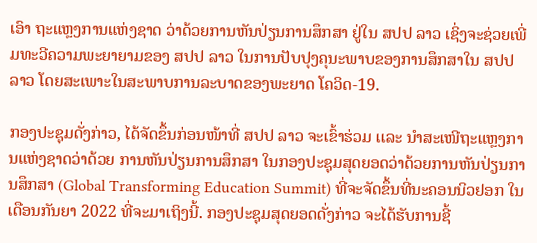ເອົາ ຖະແຫຼງການແຫ່ງຊາດ ວ່າດ້ວຍການຫັນປ່ຽນການສຶກສາ ຢູ່ໃນ ສປປ ລາວ ເຊິ່ງຈະຊ່ວຍເພີ່ມທະວີຄວາມພະຍາຍາມຂອງ ສປປ ລາວ ໃນການປັບປຸງຄຸນະພາບຂອງການສຶກສາໃນ ສປປ ລາວ ໂດຍສະເພາະໃນສະພາບການລະບາດຂອງພະຍາດ ໂຄວິດ-19.

ກອງປະຊຸມດັ່ງກ່າວ, ໄດ້ຈັດຂຶ້ນກ່ອນໜ້າທີ່ ສປປ ລາວ ຈະເຂົ້າຮ່ວມ ເເລະ ນຳສະເໜີຖະແຫຼງການແຫ່ງຊາດວ່າດ້ວຍ ການຫັນປ່ຽນການສຶກສາ ໃນກອງປະຊຸມສຸດຍອດວ່າດ້ວຍການຫັນປ່ຽນການສຶກສາ (Global Transforming Education Summit) ທີ່ຈະຈັດຂຶ້ນທີ່ນະຄອນນິວຢອກ ໃນເດືອນກັນຍາ 2022 ທີ່ຈະມາເຖິງນີ້. ກອງປະຊຸມສຸດຍອດດັ່ງກ່າວ ຈະໄດ້ຮັບການຊີ້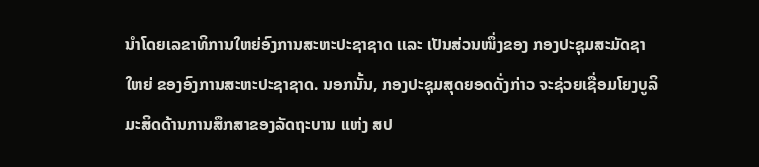ນຳໂດຍເລຂາທິການໃຫຍ່ອົງການສະຫະປະຊາຊາດ ເເລະ ເປັນສ່ວນໜຶ່ງຂອງ ກອງປະຊຸມສະມັດຊາໃຫຍ່ ຂອງອົງການສະຫະປະຊາຊາດ. ນອກນັ້ນ, ກອງປະຊຸມສຸດຍອດດັ່ງກ່າວ ຈະຊ່ວຍເຊື່ອມໂຍງບູລິມະສິດດ້ານການສຶກສາຂອງລັດຖະບານ ເເຫ່ງ ສປ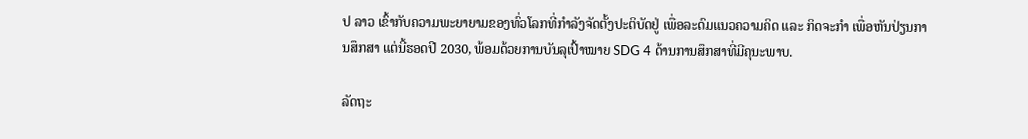ປ ລາວ ເຂົ້າກັບຄວາມພະຍາຍາມຂອງທົ່ວໂລກທີ່ກໍາລັງຈັດຕັ້ງປະຕິບັດຢູ່ ເພື່ອລະດົມແນວຄວາມຄິດ ແລະ ກິດຈະກໍາ ເພື່ອຫັນປ່ຽນການສຶກສາ ແຕ່ນີ້ຮອດປີ 2030, ພ້ອມດ້ວຍການບັນລຸເປົ້າໝາຍ SDG 4 ດ້ານການສຶກສາທີ່ມີຄຸນະພາບ.

ລັດຖະ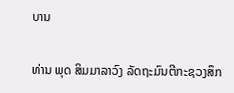ບານ

ທ່ານ ພຸດ ສິມມາລາວົງ ລັດຖະມົນຕີກະຊວງສຶກ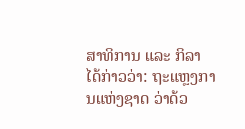ສາທິການ ແລະ ກິລາ ໄດ້ກ່າວວ່າ: ຖະແຫຼງການແຫ່ງຊາດ ວ່າດ້ວ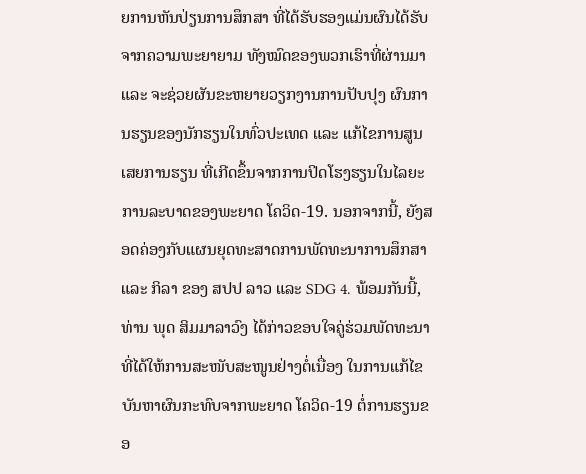ຍການຫັນປ່ຽນການສຶກສາ ທີ່ໄດ້ຮັບຮອງແມ່ນຜົນໄດ້ຮັບຈາກຄວາມພະຍາຍາມ ທັງໝົດຂອງພວກເຮົາທີ່ຜ່ານມາ ແລະ ຈະຊ່ວຍຜັນຂະຫຍາຍວຽກງານການປັບປຸງ ຜົນການຮຽນຂອງນັກຮຽນໃນທົ່ວປະເທດ ແລະ ແກ້ໄຂການສູນເສຍການຮຽນ ທີ່ເກີດຂຶ້ນຈາກການປິດໂຮງຮຽນໃນໄລຍະການລະບາດຂອງພະຍາດ ໂຄວິດ-19. ນອກຈາກນີ້, ຍັງສອດຄ່ອງກັບແຜນຍຸດທະສາດການພັດທະນາການສຶກສາ ແລະ ກິລາ ຂອງ ສປປ ລາວ ແລະ SDG 4. ພ້ອມກັນນີ້, ທ່ານ ພຸດ ສິມມາລາວົງ ໄດ້ກ່າວຂອບໃຈຄູ່ຮ່ວມພັດທະນາ ທີ່ໄດ້ໃຫ້ການສະໜັບສະໜູນຢ່າງຕໍ່ເນື່ອງ ໃນການແກ້ໄຂບັນຫາຜົນກະທົບຈາກພະຍາດ ໂຄວິດ-19 ຕໍ່ການຮຽນຂອ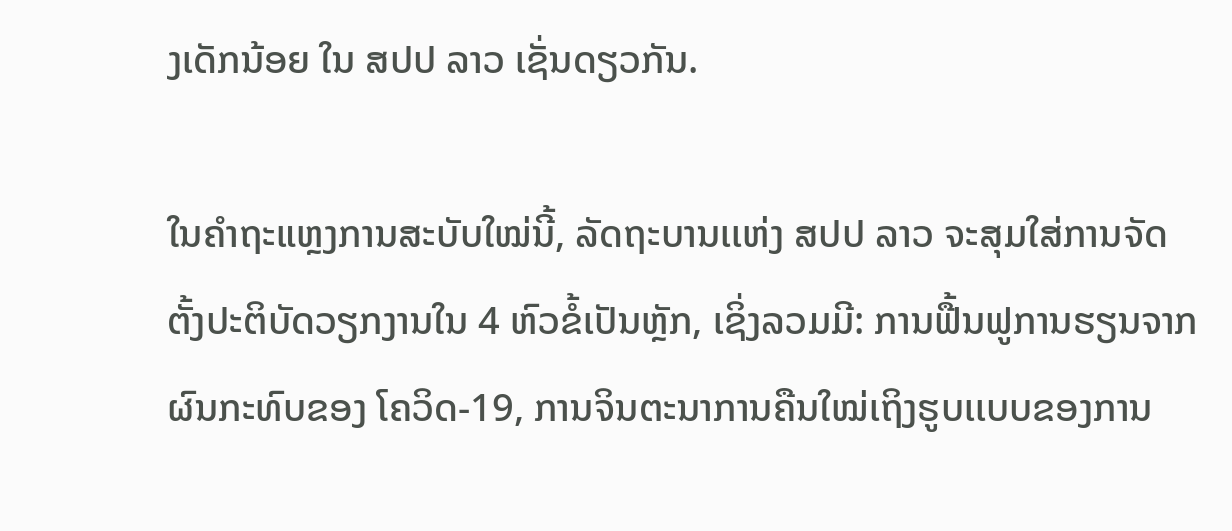ງເດັກນ້ອຍ ໃນ ສປປ ລາວ ເຊັ່ນດຽວກັນ.

ໃນຄໍາຖະແຫຼງການສະບັບໃໝ່ນີ້, ລັດຖະບານເເຫ່ງ ສປປ ລາວ ຈະສຸມໃສ່ການຈັດຕັ້ງປະຕິບັດວຽກງານໃນ 4 ຫົວຂໍ້ເປັນຫຼັກ, ເຊິ່ງລວມມີ: ການຟື້ນຟູການຮຽນຈາກຜົນກະທົບຂອງ ໂຄວິດ-19, ການຈິນຕະນາການຄືນໃໝ່ເຖິງຮູບເເບບຂອງການ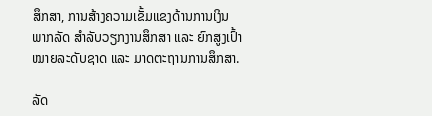ສຶກສາ, ການສ້າງຄວາມເຂັ້ມແຂງດ້ານການເງິນພາກລັດ ສຳລັບວຽກງານສຶກສາ ແລະ ຍົກສູງເປົ້າໝາຍລະດັບຊາດ ແລະ ມາດຕະຖານການສຶກສາ.

ລັດ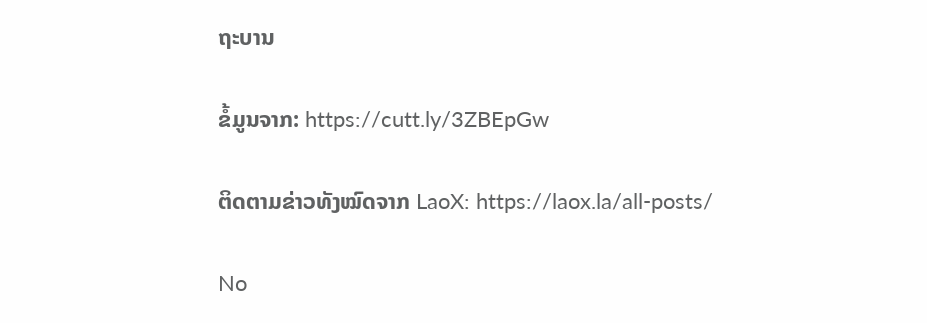ຖະບານ

ຂໍ້ມູນຈາກ: https://cutt.ly/3ZBEpGw

ຕິດຕາມຂ່າວທັງໝົດຈາກ LaoX: https://laox.la/all-posts/

No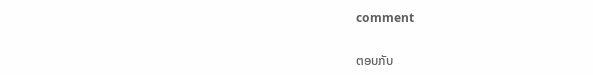comment

ຕອບກັບ